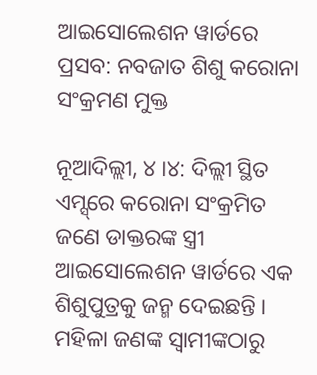ଆଇସୋଲେଶନ ୱାର୍ଡରେ ପ୍ରସବ: ନବଜାତ ଶିଶୁ କରୋନା ସଂକ୍ରମଣ ମୁକ୍ତ

ନୂଆଦିଲ୍ଲୀ, ୪ ।୪: ଦିଲ୍ଲୀ ସ୍ଥିତ ଏମ୍ସ୍‌ରେ କରୋନା ସଂକ୍ରମିତ ଜଣେ ଡାକ୍ତରଙ୍କ ସ୍ତ୍ରୀ ଆଇସୋଲେଶନ ୱାର୍ଡରେ ଏକ ଶିଶୁପୁତ୍ରକୁ ଜନ୍ମ ଦେଇଛନ୍ତି । ମହିଳା ଜଣଙ୍କ ସ୍ୱାମୀଙ୍କଠାରୁ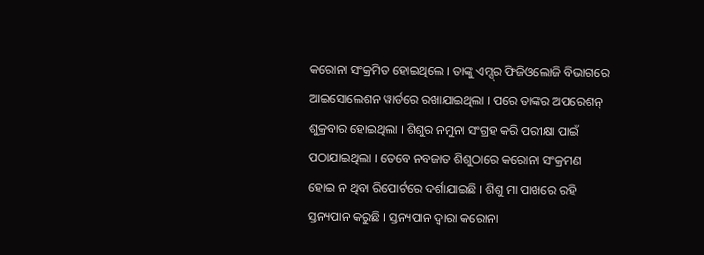କରୋନା ସଂକ୍ରମିତ ହୋଇଥିଲେ । ତାଙ୍କୁ ଏମ୍ସ୍‌ର ଫିଜିଓଲୋଜି ବିଭାଗରେ ଆଇସୋଲେଶନ ୱାର୍ଡରେ ରଖାଯାଇଥିଲା । ପରେ ତାଙ୍କର ଅପରେଶନ୍ ଶୁକ୍ରବାର ହୋଇଥିଲା । ଶିଶୁର ନମୁନା ସଂଗ୍ରହ କରି ପରୀକ୍ଷା ପାଇଁ ପଠାଯାଇଥିଲା । ତେବେ ନବଜାତ ଶିଶୁଠାରେ କରୋନା ସଂକ୍ରମଣ ହୋଇ ନ ଥିବା ରିପୋର୍ଟରେ ଦର୍ଶାଯାଇଛି । ଶିଶୁ ମା ପାଖରେ ରହି ସ୍ତନ୍ୟପାନ କରୁଛି । ସ୍ତନ୍ୟପାନ ଦ୍ୱାରା କରୋନା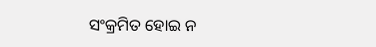ସଂକ୍ରମିତ ହୋଇ ନ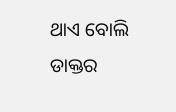ଥାଏ ବୋଲି ଡାକ୍ତର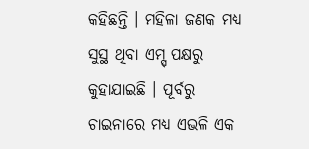କହିଛନ୍ତି । ମହିଳା ଜଣକ ମଧ୍ୟ ସୁସ୍ଥ ଥିବା ଏମ୍ସ୍ ପକ୍ଷରୁ କୁହାଯାଇଛି । ପୂର୍ବରୁ ଚାଇନାରେ ମଧ୍ୟ ଏଭଳି ଏକ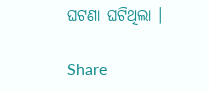ଘଟଣା ଘଟିଥିଲା ।

Share